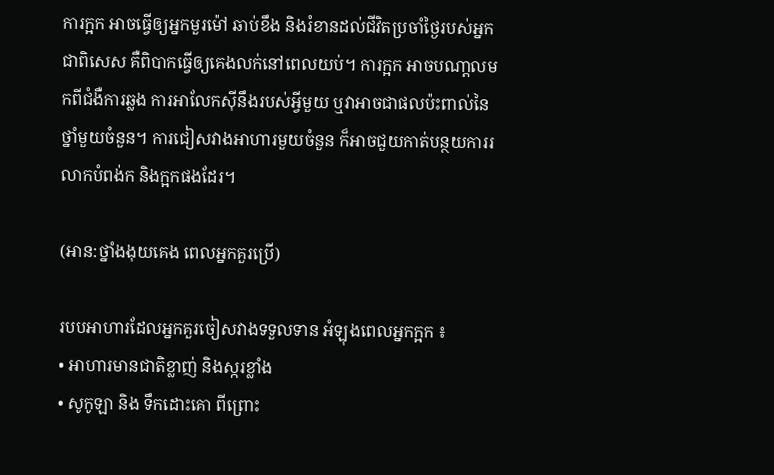ការក្អក អាចធ្វើឲ្យអ្នកមួរម៉ៅ ឆាប់ខឹង និងរំខានដល់ជីវិតប្រចាំថ្ងៃរបស់អ្នក ជាពិសេស គឺពិបាកធ្វើឲ្យគេងលក់នៅពេលយប់។ ការក្អក អាចបណា្តលមកពីជំងឺការឆ្លង ការអាលែកស៊ីនឹងរបស់អ្វីមួយ ឬវាអាចជាផលប៉ះពាល់នៃថ្នាំមួយចំនួន។ ការជៀសវាងអាហារមួយចំនួន ក៏អាចជួយកាត់បន្ថយការរលាកបំពង់ក និងក្អកផងដែរ។

(អាន:ថ្នាំងងុយគេង ពេលអ្នកគួរប្រើ)

របបអាហារដែលអ្នកគួរចៀសវាងទទួលទាន អំឡុងពេលអ្នកក្អក ៖
• អាហារមានជាតិខ្លាញ់ និងស្ករខ្លាំង
• សូកូឡា និង ទឹកដោះគោ ពីព្រោះ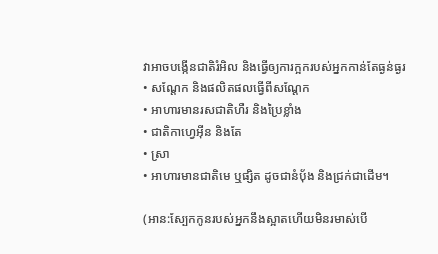វាអាចបង្កើនជាតិរំអិល និងធ្វើឲ្យការក្អករបស់អ្នកកាន់តែធ្ងន់ធ្ងរ
• សណ្តែក និងផលិតផលធ្វើពីសណ្តែក
• អាហារមានរសជាតិហឺរ និងប្រៃខ្លាំង
• ជាតិកាហ្វេអ៊ីន និងតែ
• ស្រា
• អាហារមានជាតិមេ ឬផ្សិត ដូចជានំប៉័ង និងជ្រក់ជាដើម។

(អាន:ស្បែកកូនរបស់អ្នកនឹងស្អាតហើយមិនរមាស់បើ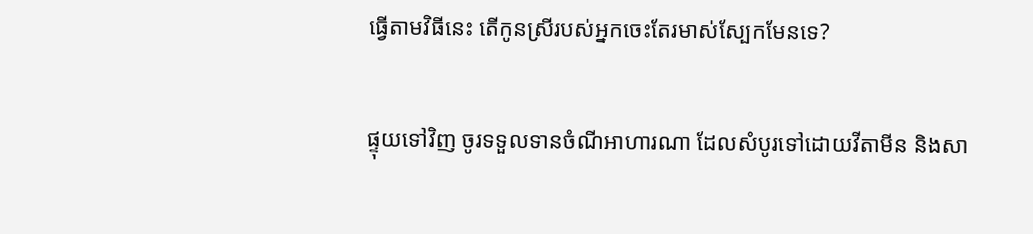ធ្វើតាមវិធីនេះ តើកូនស្រីរបស់អ្នកចេះតែរមាស់ស្បែកមែនទេ?

ផ្ទុយទៅវិញ ចូរទទួលទានចំណីអាហារណា ដែលសំបូរទៅដោយវីតាមីន និងសា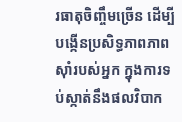រធាតុចិញ្ចឹមច្រើន ដើម្បីបង្កើនប្រសិទ្ធភាពភាពស៊ាំរបស់អ្នក ក្នុងការទប់ស្កាត់នឹងផលវិបាក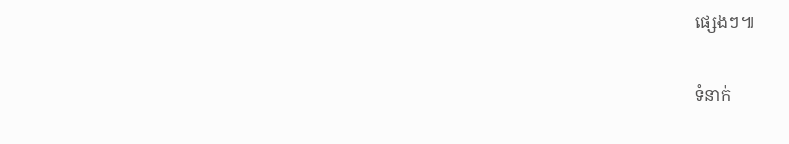ផ្សេងៗ៕

ទំនាក់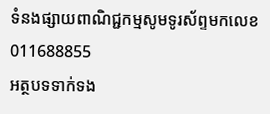ទំនងផ្សាយពាណិជ្ជកម្មសូមទូរស័ព្ទមកលេខ 011688855
អត្ថបទទាក់ទង